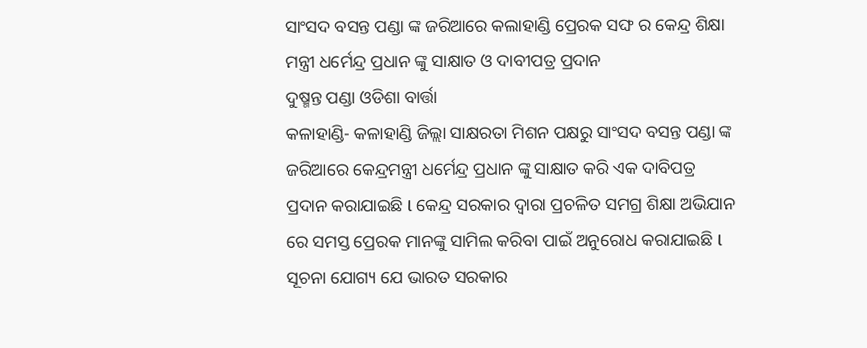ସାଂସଦ ବସନ୍ତ ପଣ୍ଡା ଙ୍କ ଜରିଆରେ କଲାହାଣ୍ଡି ପ୍ରେରକ ସଙ୍ଘ ର କେନ୍ଦ୍ର ଶିକ୍ଷା ମନ୍ତ୍ରୀ ଧର୍ମେନ୍ଦ୍ର ପ୍ରଧାନ ଙ୍କୁ ସାକ୍ଷାତ ଓ ଦାବୀପତ୍ର ପ୍ରଦାନ
ଦୁଷ୍ମନ୍ତ ପଣ୍ଡା ଓଡିଶା ବାର୍ତ୍ତା
କଳାହାଣ୍ଡି- କଳାହାଣ୍ଡି ଜିଲ୍ଲା ସାକ୍ଷରତା ମିଶନ ପକ୍ଷରୁ ସାଂସଦ ବସନ୍ତ ପଣ୍ଡା ଙ୍କ ଜରିଆରେ କେନ୍ଦ୍ରମନ୍ତ୍ରୀ ଧର୍ମେନ୍ଦ୍ର ପ୍ରଧାନ ଙ୍କୁ ସାକ୍ଷାତ କରି ଏକ ଦାବିପତ୍ର ପ୍ରଦାନ କରାଯାଇଛି l କେନ୍ଦ୍ର ସରକାର ଦ୍ୱାରା ପ୍ରଚଳିତ ସମଗ୍ର ଶିକ୍ଷା ଅଭିଯାନ ରେ ସମସ୍ତ ପ୍ରେରକ ମାନଙ୍କୁ ସାମିଲ କରିବା ପାଇଁ ଅନୁରୋଧ କରାଯାଇଛି l ସୂଚନା ଯୋଗ୍ୟ ଯେ ଭାରତ ସରକାର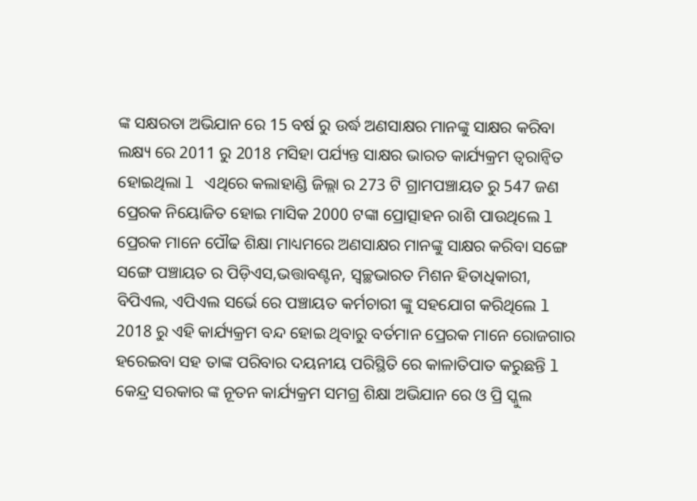ଙ୍କ ସକ୍ଷରତା ଅଭିଯାନ ରେ 15 ବର୍ଷ ରୁ ଉର୍ଦ୍ଧ ଅଣସାକ୍ଷର ମାନଙ୍କୁ ସାକ୍ଷର କରିବା ଲକ୍ଷ୍ୟ ରେ 2011 ରୁ 2018 ମସିହା ପର୍ଯ୍ୟନ୍ତ ସାକ୍ଷର ଭାରତ କାର୍ଯ୍ୟକ୍ରମ ତ୍ୱରାନ୍ୱିତ ହୋଇଥିଲା l ଏଥିରେ କଲାହାଣ୍ଡି ଜିଲ୍ଲା ର 273 ଟି ଗ୍ରାମପଞ୍ଚାୟତ ରୁ 547 ଜଣ ପ୍ରେରକ ନିୟୋଜିତ ହୋଇ ମାସିକ 2000 ଟଙ୍କା ପ୍ରୋତ୍ସାହନ ରାଶି ପାଉଥିଲେ l ପ୍ରେରକ ମାନେ ପୌଢ ଶିକ୍ଷା ମାଧ୍ୟମରେ ଅଣସାକ୍ଷର ମାନଙ୍କୁ ସାକ୍ଷର କରିବା ସଙ୍ଗେ ସଙ୍ଗେ ପଞ୍ଚାୟତ ର ପିଡ଼ିଏସ,ଭତ୍ତାବଣ୍ଟନ, ସ୍ୱଚ୍ଛଭାରତ ମିଶନ ହିତାଧିକାରୀ, ବିପିଏଲ, ଏପିଏଲ ସର୍ଭେ ରେ ପଞ୍ଚାୟତ କର୍ମଚାରୀ ଙ୍କୁ ସହଯୋଗ କରିଥିଲେ l 2018 ରୁ ଏହି କାର୍ଯ୍ୟକ୍ରମ ବନ୍ଦ ହୋଇ ଥିବାରୁ ବର୍ତମାନ ପ୍ରେରକ ମାନେ ରୋଜଗାର ହରେଇବା ସହ ତାଙ୍କ ପରିବାର ଦୟନୀୟ ପରିସ୍ଥିତି ରେ କାଳାତିପାତ କରୁଛନ୍ତି l କେନ୍ଦ୍ର ସରକାର ଙ୍କ ନୂତନ କାର୍ଯ୍ୟକ୍ରମ ସମଗ୍ର ଶିକ୍ଷା ଅଭିଯାନ ରେ ଓ ପ୍ରି ସ୍କୁଲ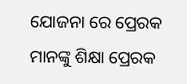ଯୋଜନା ରେ ପ୍ରେରକ ମାନଙ୍କୁ ଶିକ୍ଷା ପ୍ରେରକ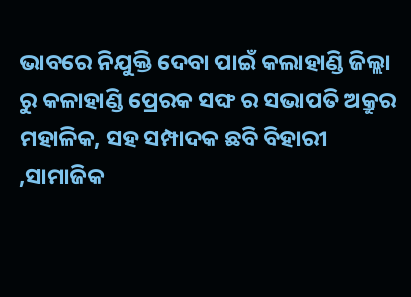ଭାବରେ ନିଯୁକ୍ତି ଦେବା ପାଇଁ କଲାହାଣ୍ଡି ଜିଲ୍ଲା ରୁ କଳାହାଣ୍ଡି ପ୍ରେରକ ସଙ୍ଘ ର ସଭାପତି ଅକ୍ରୁର ମହାଳିକ, ସହ ସମ୍ପାଦକ ଛବି ବିହାରୀ ,ସାମାଜିକ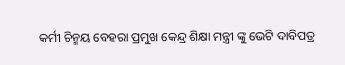କର୍ମୀ ଚିନ୍ମୟ ବେହରା ପ୍ରମୁଖ କେନ୍ଦ୍ର ଶିକ୍ଷା ମନ୍ତ୍ରୀ ଙ୍କୁ ଭେଟି ଦାବିପତ୍ର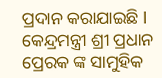ପ୍ରଦାନ କରାଯାଇଛି l କେନ୍ଦ୍ରମନ୍ତ୍ରୀ ଶ୍ରୀ ପ୍ରଧାନ ପ୍ରେରକ ଙ୍କ ସାମୁହିକ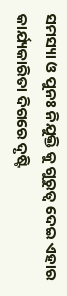ସମସ୍ୟା ଓ ପୁନଃ ନିଯୁକ୍ତି କୁ ଗୁରୁତ୍ୱ ଦେଇ ଏହାର କାର୍ଯ୍ୟକାରିତା ଦିଗରେ ଦୃଷ୍ଟି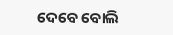ଦେବେ ବୋଲି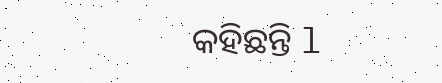କହିଛନ୍ତି l